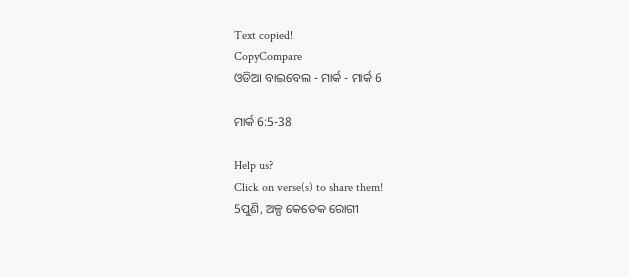Text copied!
CopyCompare
ଓଡିଆ ବାଇବେଲ - ମାର୍କ - ମାର୍କ 6

ମାର୍କ 6:5-38

Help us?
Click on verse(s) to share them!
5ପୁଣି, ଅଳ୍ପ କେତେକ ରୋଗୀ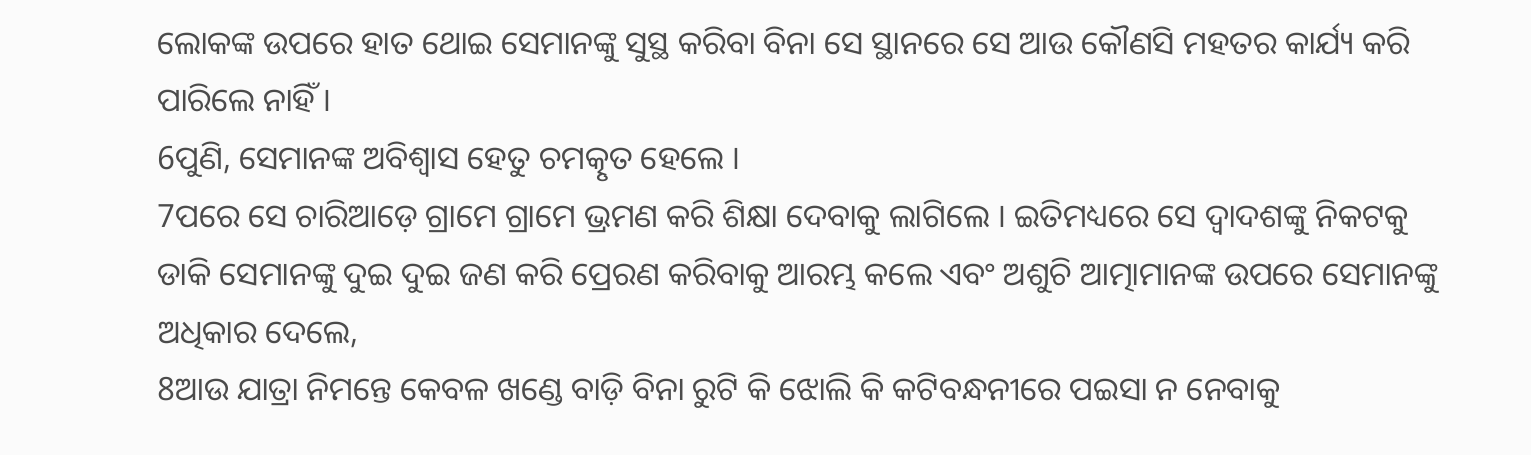ଲୋକଙ୍କ ଉପରେ ହାତ ଥୋଇ ସେମାନଙ୍କୁ ସୁସ୍ଥ କରିବା ବିନା ସେ ସ୍ଥାନରେ ସେ ଆଉ କୌଣସି ମହତର କାର୍ଯ୍ୟ କରି ପାରିଲେ ନାହିଁ ।
6ପୁଣି, ସେମାନଙ୍କ ଅବିଶ୍ୱାସ ହେତୁ ଚମତ୍କୃତ ହେଲେ ।
7ପରେ ସେ ଚାରିଆଡ଼େ ଗ୍ରାମେ ଗ୍ରାମେ ଭ୍ରମଣ କରି ଶିକ୍ଷା ଦେବାକୁ ଲାଗିଲେ । ଇତିମଧ୍ୟରେ ସେ ଦ୍ୱାଦଶଙ୍କୁ ନିକଟକୁ ଡାକି ସେମାନଙ୍କୁ ଦୁଇ ଦୁଇ ଜଣ କରି ପ୍ରେରଣ କରିବାକୁ ଆରମ୍ଭ କଲେ ଏବଂ ଅଶୁଚି ଆତ୍ମାମାନଙ୍କ ଉପରେ ସେମାନଙ୍କୁ ଅଧିକାର ଦେଲେ,
8ଆଉ ଯାତ୍ରା ନିମନ୍ତେ କେବଳ ଖଣ୍ଡେ ବାଡ଼ି ବିନା ରୁଟି କି ଝୋଲି କି କଟିବନ୍ଧନୀରେ ପଇସା ନ ନେବାକୁ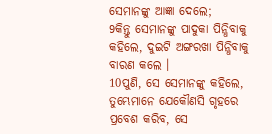ସେମାନଙ୍କୁ ଆଜ୍ଞା ଦେଲେ;
9କିନ୍ତୁ ସେମାନଙ୍କୁ ପାଦୁକା ପିନ୍ଧିବାକୁ କହିଲେ, ଦୁଇଟି ଅଙ୍ଗରଖା ପିନ୍ଧିବାକୁ ବାରଣ କଲେ ।
10ପୁଣି, ସେ ସେମାନଙ୍କୁ କହିଲେ, ତୁମ୍ଭେମାନେ ଯେକୌଣସି ଗୃହରେ ପ୍ରବେଶ କରିବ, ସେ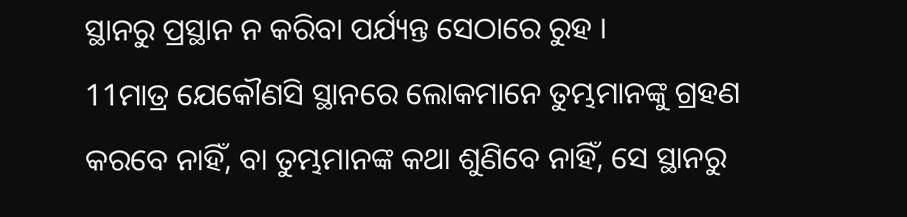ସ୍ଥାନରୁ ପ୍ରସ୍ଥାନ ନ କରିବା ପର୍ଯ୍ୟନ୍ତ ସେଠାରେ ରୁହ ।
11ମାତ୍ର ଯେକୌଣସି ସ୍ଥାନରେ ଲୋକମାନେ ତୁମ୍ଭମାନଙ୍କୁ ଗ୍ରହଣ କରବେ ନାହିଁ, ବା ତୁମ୍ଭମାନଙ୍କ କଥା ଶୁଣିବେ ନାହିଁ, ସେ ସ୍ଥାନରୁ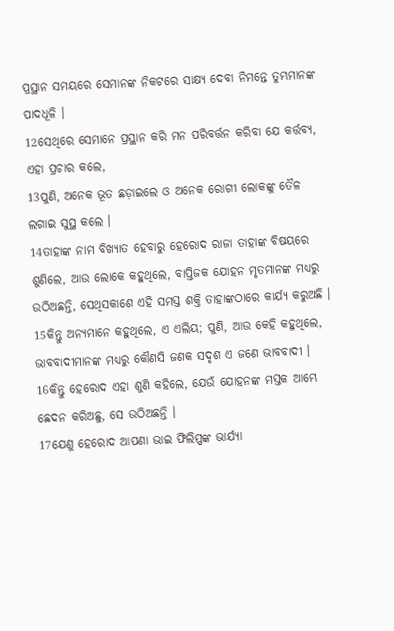ପ୍ରସ୍ଥାନ ସମୟରେ ସେମାନଙ୍କ ନିକଟରେ ସାକ୍ଷ୍ୟ ଦେବା ନିମନ୍ତେ ତୁମ୍ଭମାନଙ୍କ ପାଦଧୂଳି ।
12ସେଥିରେ ସେମାନେ ପ୍ରସ୍ଥାନ କରି ମନ ପରିବର୍ତ୍ତନ କରିବା ଯେ କର୍ତ୍ତବ୍ୟ, ଏହା ପ୍ରଚାର କଲେ,
13ପୁଣି, ଅନେକ ଭୂତ ଛଡ଼ାଇଲେ ଓ ଅନେକ ରୋଗୀ ଲୋକଙ୍କୁ ତୈଳ ଲଗାଇ ସୁସ୍ଥ କଲେ ।
14ତାହାଙ୍କ ନାମ ବିଖ୍ୟାତ ହେବାରୁ ହେରୋଦ ରାଜା ତାହାଙ୍କ ବିଷୟରେ ଶୁଣିଲେ, ଆଉ ଲୋକେ କହୁଥିଲେ, ବାପ୍ତିଜକ ଯୋହନ ମୃତମାନଙ୍କ ମଧ୍ୟରୁ ଉଠିଅଛନ୍ତି, ସେଥିସକାଶେ ଏହି ସମସ୍ତ ଶକ୍ତି ତାହାଙ୍କଠାରେ କାର୍ଯ୍ୟ କରୁଅଛି ।
15କିନ୍ତୁ ଅନ୍ୟମାନେ କହୁଥିଲେ, ଏ ଏଲିୟ; ପୁଣି, ଆଉ କେହି କହୁଥିଲେ, ଭାବବାଦୀମାନଙ୍କ ମଧ୍ୟରୁ କୌଣସି ଜଣକ ସଦୃଶ ଏ ଜଣେ ଭାବବାଦୀ ।
16କିନ୍ତୁ ହେରୋଦ ଏହା ଶୁଣି କହିଲେ, ଯେଉଁ ଯୋହନଙ୍କ ମସ୍ତକ ଆମ୍ଭେ ଛେଦନ କରିଅଛୁ, ସେ ଉଠିଅଛନ୍ତି ।
17ଯେଣୁ ହେରୋଦ ଆପଣା ଭାଇ ଫିଲିପ୍ପଙ୍କ ଭାର୍ଯ୍ୟା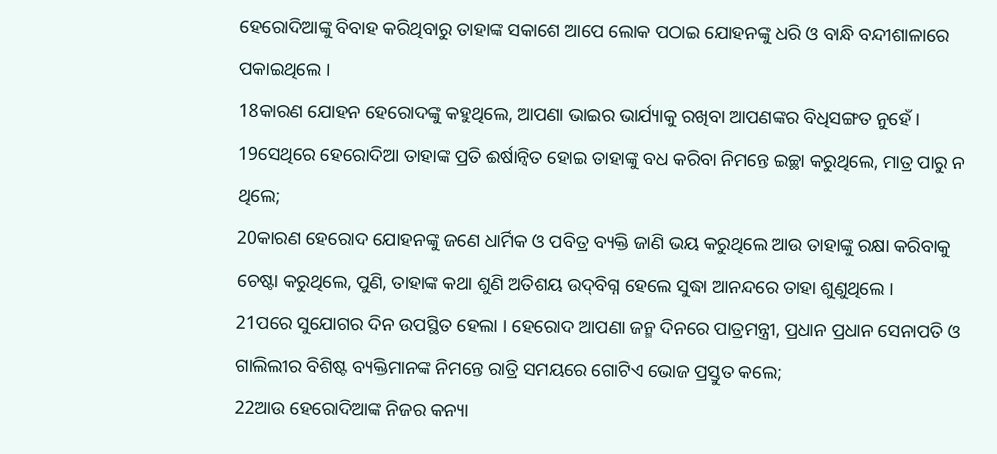ହେରୋଦିଆଙ୍କୁ ବିବାହ କରିଥିବାରୁ ତାହାଙ୍କ ସକାଶେ ଆପେ ଲୋକ ପଠାଇ ଯୋହନଙ୍କୁ ଧରି ଓ ବାନ୍ଧି ବନ୍ଦୀଶାଳାରେ ପକାଇଥିଲେ ।
18କାରଣ ଯୋହନ ହେରୋଦଙ୍କୁ କହୁଥିଲେ, ଆପଣା ଭାଇର ଭାର୍ଯ୍ୟାକୁ ରଖିବା ଆପଣଙ୍କର ବିଧିସଙ୍ଗତ ନୁହେଁ ।
19ସେଥିରେ ହେରୋଦିଆ ତାହାଙ୍କ ପ୍ରତି ଈର୍ଷାନ୍ୱିତ ହୋଇ ତାହାଙ୍କୁ ବଧ କରିବା ନିମନ୍ତେ ଇଚ୍ଛା କରୁଥିଲେ, ମାତ୍ର ପାରୁ ନ ଥିଲେ;
20କାରଣ ହେରୋଦ ଯୋହନଙ୍କୁ ଜଣେ ଧାର୍ମିକ ଓ ପବିତ୍ର ବ୍ୟକ୍ତି ଜାଣି ଭୟ କରୁଥିଲେ ଆଉ ତାହାଙ୍କୁ ରକ୍ଷା କରିବାକୁ ଚେଷ୍ଟା କରୁଥିଲେ, ପୁଣି, ତାହାଙ୍କ କଥା ଶୁଣି ଅତିଶୟ ଉଦ୍‌ବିଗ୍ନ ହେଲେ ସୁଦ୍ଧା ଆନନ୍ଦରେ ତାହା ଶୁଣୁଥିଲେ ।
21ପରେ ସୁଯୋଗର ଦିନ ଉପସ୍ଥିତ ହେଲା । ହେରୋଦ ଆପଣା ଜନ୍ମ ଦିନରେ ପାତ୍ରମନ୍ତ୍ରୀ, ପ୍ରଧାନ ପ୍ରଧାନ ସେନାପତି ଓ ଗାଲିଲୀର ବିଶିଷ୍ଟ ବ୍ୟକ୍ତିମାନଙ୍କ ନିମନ୍ତେ ରାତ୍ରି ସମୟରେ ଗୋଟିଏ ଭୋଜ ପ୍ରସ୍ତୁତ କଲେ;
22ଆଉ ହେରୋଦିଆଙ୍କ ନିଜର କନ୍ୟା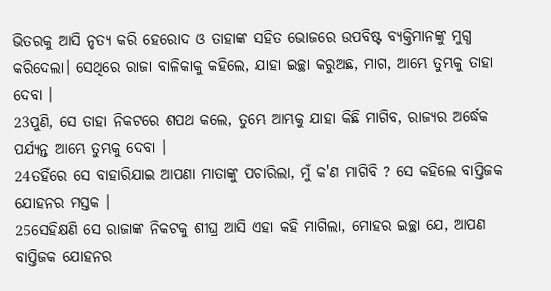ଭିତରକୁ ଆସି ନୃତ୍ୟ କରି ହେରୋଦ ଓ ତାହାଙ୍କ ସହିତ ଭୋଜରେ ଉପବିଷ୍ଟ ବ୍ୟକ୍ତିମାନଙ୍କୁ ମୁଗ୍ଧ କରିଦେଲା। ସେଥିରେ ରାଜା ବାଳିକାକୁ କହିଲେ, ଯାହା ଇଚ୍ଛା କରୁଅଛ, ମାଗ, ଆମ୍ଭେ ତୁମ୍ଭକୁ ତାହା ଦେବା ।
23ପୁଣି, ସେ ତାହା ନିକଟରେ ଶପଥ କଲେ, ତୁମ୍ଭେ ଆମ୍ଭକୁ ଯାହା କିଛି ମାଗିବ, ରାଜ୍ୟର ଅର୍ଦ୍ଧେକ ପର୍ଯ୍ୟନ୍ତ ଆମ୍ଭେ ତୁମ୍ଭକୁ ଦେବା ।
24ତହିଁରେ ସେ ବାହାରିଯାଇ ଆପଣା ମାତାଙ୍କୁ ପଚାରିଲା, ମୁଁ କ'ଣ ମାଗିବି ? ସେ କହିଲେ ବାପ୍ତିଜକ ଯୋହନର ମସ୍ତକ ।
25ସେହିକ୍ଷଣି ସେ ରାଜାଙ୍କ ନିକଟକୁ ଶୀଘ୍ର ଆସି ଏହା କହି ମାଗିଲା, ମୋହର ଇଚ୍ଛା ଯେ, ଆପଣ ବାପ୍ତିଜକ ଯୋହନର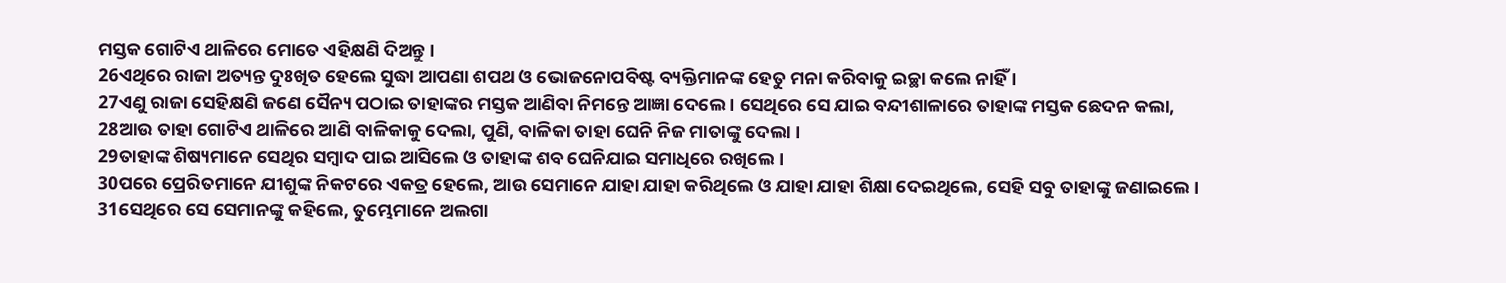ମସ୍ତକ ଗୋଟିଏ ଥାଳିରେ ମୋତେ ଏହିକ୍ଷଣି ଦିଅନ୍ତୁ ।
26ଏଥିରେ ରାଜା ଅତ୍ୟନ୍ତ ଦୁଃଖିତ ହେଲେ ସୁଦ୍ଧା ଆପଣା ଶପଥ ଓ ଭୋଜନୋପବିଷ୍ଟ ବ୍ୟକ୍ତିମାନଙ୍କ ହେତୁ ମନା କରିବାକୁ ଇଚ୍ଛା କଲେ ନାହିଁ ।
27ଏଣୁ ରାଜା ସେହିକ୍ଷଣି ଜଣେ ସୈନ୍ୟ ପଠାଇ ତାହାଙ୍କର ମସ୍ତକ ଆଣିବା ନିମନ୍ତେ ଆଜ୍ଞା ଦେଲେ । ସେଥିରେ ସେ ଯାଇ ବନ୍ଦୀଶାଳାରେ ତାହାଙ୍କ ମସ୍ତକ ଛେଦନ କଲା,
28ଆଉ ତାହା ଗୋଟିଏ ଥାଳିରେ ଆଣି ବାଳିକାକୁ ଦେଲା, ପୁଣି, ବାଳିକା ତାହା ଘେନି ନିଜ ମାତାଙ୍କୁ ଦେଲା ।
29ତାହାଙ୍କ ଶିଷ୍ୟମାନେ ସେଥିର ସମ୍ବାଦ ପାଇ ଆସିଲେ ଓ ତାହାଙ୍କ ଶବ ଘେନିଯାଇ ସମାଧିରେ ରଖିଲେ ।
30ପରେ ପ୍ରେରିତମାନେ ଯୀଶୁଙ୍କ ନିକଟରେ ଏକତ୍ର ହେଲେ, ଆଉ ସେମାନେ ଯାହା ଯାହା କରିଥିଲେ ଓ ଯାହା ଯାହା ଶିକ୍ଷା ଦେଇଥିଲେ, ସେହି ସବୁ ତାହାଙ୍କୁ ଜଣାଇଲେ ।
31ସେଥିରେ ସେ ସେମାନଙ୍କୁ କହିଲେ, ତୁମ୍ଭେମାନେ ଅଲଗା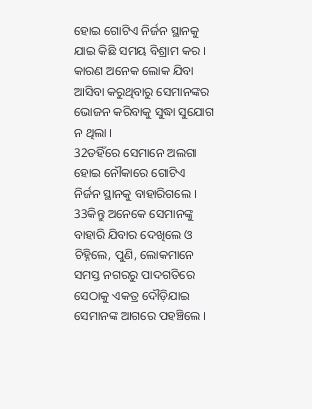ହୋଇ ଗୋଟିଏ ନିର୍ଜନ ସ୍ଥାନକୁ ଯାଇ କିଛି ସମୟ ବିଶ୍ରାମ କର । କାରଣ ଅନେକ ଲୋକ ଯିବା ଆସିବା କରୁଥିବାରୁ ସେମାନଙ୍କର ଭୋଜନ କରିବାକୁ ସୁଦ୍ଧା ସୁଯୋଗ ନ ଥିଲା ।
32ତହିଁରେ ସେମାନେ ଅଲଗା ହୋଇ ନୌକାରେ ଗୋଟିଏ ନିର୍ଜନ ସ୍ଥାନକୁ ବାହାରିଗଲେ ।
33କିନ୍ତୁ ଅନେକେ ସେମାନଙ୍କୁ ବାହାରି ଯିବାର ଦେଖିଲେ ଓ ଚିହ୍ନିଲେ, ପୁଣି, ଲୋକମାନେ ସମସ୍ତ ନଗରରୁ ପାଦଗତିରେ ସେଠାକୁ ଏକତ୍ର ଦୌଡ଼ିଯାଇ ସେମାନଙ୍କ ଆଗରେ ପହଞ୍ଚିଲେ ।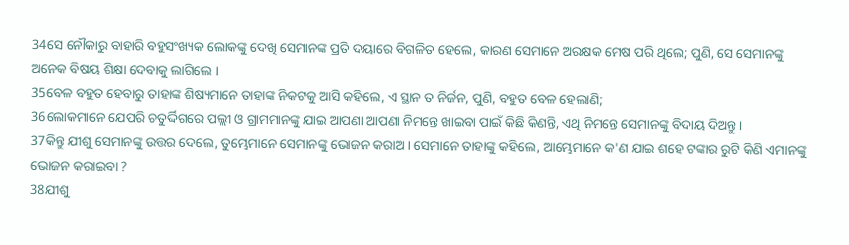34ସେ ନୌକାରୁ ବାହାରି ବହୁସଂଖ୍ୟକ ଲୋକଙ୍କୁ ଦେଖି ସେମାନଙ୍କ ପ୍ରତି ଦୟାରେ ବିଗଳିତ ହେଲେ, କାରଣ ସେମାନେ ଅରକ୍ଷକ ମେଷ ପରି ଥିଲେ; ପୁଣି, ସେ ସେମାନଙ୍କୁ ଅନେକ ବିଷୟ ଶିକ୍ଷା ଦେବାକୁ ଲାଗିଲେ ।
35ବେଳ ବହୁତ ହେବାରୁ ତାହାଙ୍କ ଶିଷ୍ୟମାନେ ତାହାଙ୍କ ନିକଟକୁ ଆସି କହିଲେ, ଏ ସ୍ଥାନ ତ ନିର୍ଜନ, ପୁଣି, ବହୁତ ବେଳ ହେଲାଣି;
36ଲୋକମାନେ ଯେପରି ଚତୁର୍ଦ୍ଦିଗରେ ପଲ୍ଲୀ ଓ ଗ୍ରାମମାନଙ୍କୁ ଯାଇ ଆପଣା ଆପଣା ନିମନ୍ତେ ଖାଇବା ପାଇଁ କିଛି କିଣନ୍ତି, ଏଥି ନିମନ୍ତେ ସେମାନଙ୍କୁ ବିଦାୟ ଦିଅନ୍ତୁ ।
37କିନ୍ତୁ ଯୀଶୁ ସେମାନଙ୍କୁ ଉତ୍ତର ଦେଲେ, ତୁମ୍ଭେମାନେ ସେମାନଙ୍କୁ ଭୋଜନ କରାଅ । ସେମାନେ ତାହାଙ୍କୁ କହିଲେ, ଆମ୍ଭେମାନେ କ'ଣ ଯାଇ ଶହେ ଟଙ୍କାର ରୁଟି କିଣି ଏମାନଙ୍କୁ ଭୋଜନ କରାଇବା ?
38ଯୀଶୁ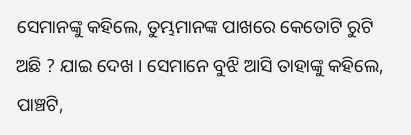ସେମାନଙ୍କୁ କହିଲେ, ତୁମ୍ଭମାନଙ୍କ ପାଖରେ କେତୋଟି ରୁଟି ଅଛି ? ଯାଇ ଦେଖ । ସେମାନେ ବୁଝି ଆସି ତାହାଙ୍କୁ କହିଲେ, ପାଞ୍ଚଟି,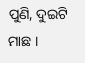ପୁଣି, ଦୁଇଟି ମାଛ ।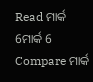Read ମାର୍କ 6ମାର୍କ 6
Compare ମାର୍କ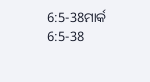6:5-38ମାର୍କ 6:5-38